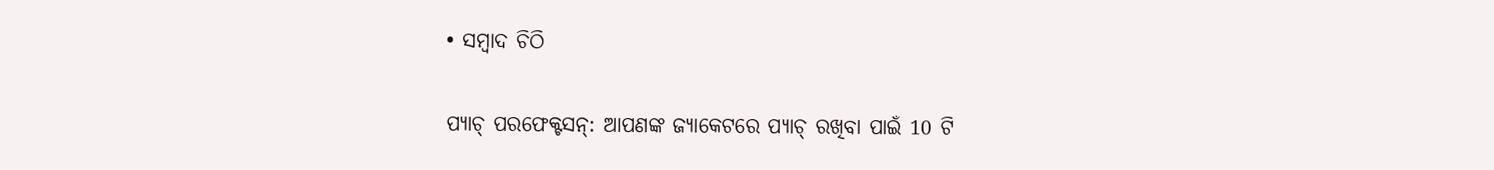• ସମ୍ବାଦ ଚିଠି

ପ୍ୟାଚ୍ ପରଫେକ୍ଟସନ୍: ଆପଣଙ୍କ ଜ୍ୟାକେଟରେ ପ୍ୟାଚ୍ ରଖିବା ପାଇଁ 10 ଟି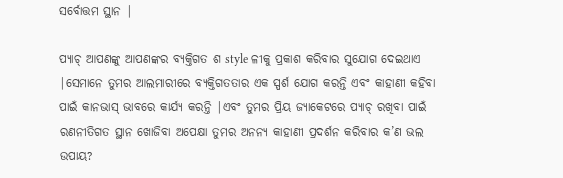ସର୍ବୋତ୍ତମ ସ୍ଥାନ |

ପ୍ୟାଚ୍ ଆପଣଙ୍କୁ ଆପଣଙ୍କର ବ୍ୟକ୍ତିଗତ ଶ style ଳୀକୁ ପ୍ରକାଶ କରିବାର ସୁଯୋଗ ଦେଇଥାଏ |ସେମାନେ ତୁମର ଆଲମାରୀରେ ବ୍ୟକ୍ତିଗତତାର ଏକ ସ୍ପର୍ଶ ଯୋଗ କରନ୍ତି ଏବଂ କାହାଣୀ କହିବା ପାଇଁ କାନଭାସ୍ ଭାବରେ କାର୍ଯ୍ୟ କରନ୍ତି |ଏବଂ ତୁମର ପ୍ରିୟ ଜ୍ୟାକେଟରେ ପ୍ୟାଚ୍ ରଖିବା ପାଇଁ ରଣନୀତିଗତ ସ୍ଥାନ ଖୋଜିବା ଅପେକ୍ଷା ତୁମର ଅନନ୍ୟ କାହାଣୀ ପ୍ରଦର୍ଶନ କରିବାର କ’ଣ ଭଲ ଉପାୟ?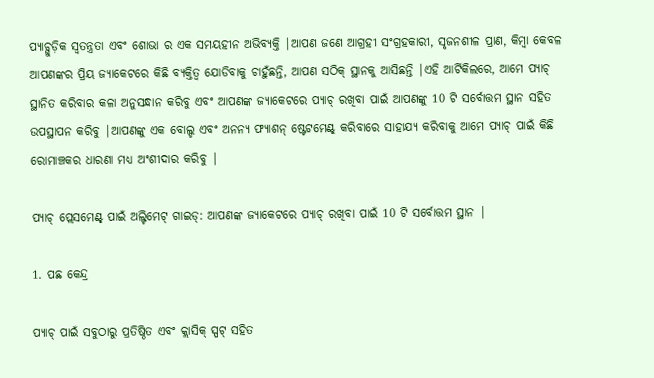ପ୍ୟାଚ୍ଗୁଡ଼ିକ ସ୍ୱତନ୍ତ୍ରତା ଏବଂ ଶୋଭା ର ଏକ ସମୟହୀନ ଅଭିବ୍ୟକ୍ତି |ଆପଣ ଜଣେ ଆଗ୍ରହୀ ସଂଗ୍ରହକାରୀ, ସୃଜନଶୀଳ ପ୍ରାଣ, କିମ୍ବା କେବଳ ଆପଣଙ୍କର ପ୍ରିୟ ଜ୍ୟାକେଟରେ କିଛି ବ୍ୟକ୍ତିତ୍ୱ ଯୋଡିବାକୁ ଚାହୁଁଛନ୍ତି, ଆପଣ ସଠିକ୍ ସ୍ଥାନକୁ ଆସିଛନ୍ତି |ଏହି ଆର୍ଟିକିଲରେ, ଆମେ ପ୍ୟାଚ୍ ସ୍ଥାନିତ କରିବାର କଳା ଅନୁସନ୍ଧାନ କରିବୁ ଏବଂ ଆପଣଙ୍କ ଜ୍ୟାକେଟରେ ପ୍ୟାଚ୍ ରଖିବା ପାଇଁ ଆପଣଙ୍କୁ 10 ଟି ସର୍ବୋତ୍ତମ ସ୍ଥାନ ସହିତ ଉପସ୍ଥାପନ କରିବୁ |ଆପଣଙ୍କୁ ଏକ ବୋଲ୍ଡ ଏବଂ ଅନନ୍ୟ ଫ୍ୟାଶନ୍ ଷ୍ଟେଟମେଣ୍ଟ୍ କରିବାରେ ସାହାଯ୍ୟ କରିବାକୁ ଆମେ ପ୍ୟାଚ୍ ପାଇଁ କିଛି ରୋମାଞ୍ଚକର ଧାରଣା ମଧ୍ୟ ଅଂଶୀଦାର କରିବୁ |

ପ୍ୟାଚ୍ ପ୍ଲେସମେଣ୍ଟ୍ ପାଇଁ ଅଲ୍ଟିମେଟ୍ ଗାଇଡ୍: ଆପଣଙ୍କ ଜ୍ୟାକେଟରେ ପ୍ୟାଚ୍ ରଖିବା ପାଇଁ 10 ଟି ସର୍ବୋତ୍ତମ ସ୍ଥାନ |

1. ପଛ କେନ୍ଦ୍ର

ପ୍ୟାଚ୍ ପାଇଁ ସବୁଠାରୁ ପ୍ରତିଷ୍ଠିତ ଏବଂ କ୍ଲାସିକ୍ ସ୍ପଟ୍ ସହିତ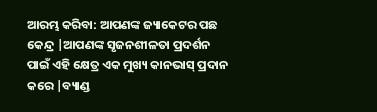ଆରମ୍ଭ କରିବା: ଆପଣଙ୍କ ଜ୍ୟାକେଟର ପଛ କେନ୍ଦ୍ର |ଆପଣଙ୍କ ସୃଜନଶୀଳତା ପ୍ରଦର୍ଶନ ପାଇଁ ଏହି କ୍ଷେତ୍ର ଏକ ମୁଖ୍ୟ କାନଭାସ୍ ପ୍ରଦାନ କରେ |ବ୍ୟାଣ୍ଡ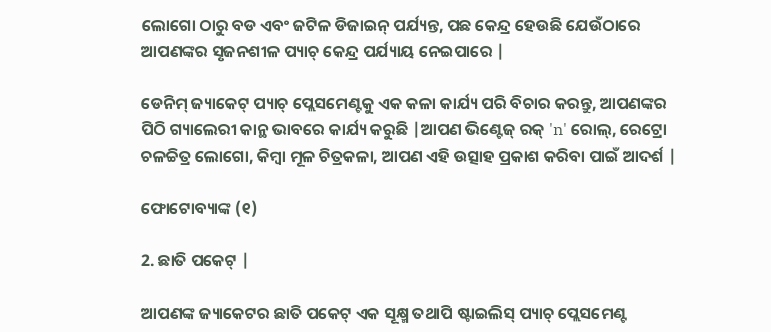ଲୋଗୋ ଠାରୁ ବଡ ଏବଂ ଜଟିଳ ଡିଜାଇନ୍ ପର୍ଯ୍ୟନ୍ତ, ପଛ କେନ୍ଦ୍ର ହେଉଛି ଯେଉଁଠାରେ ଆପଣଙ୍କର ସୃଜନଶୀଳ ପ୍ୟାଚ୍ କେନ୍ଦ୍ର ପର୍ଯ୍ୟାୟ ନେଇପାରେ |

ଡେନିମ୍ ଜ୍ୟାକେଟ୍ ପ୍ୟାଚ୍ ପ୍ଲେସମେଣ୍ଟକୁ ଏକ କଳା କାର୍ଯ୍ୟ ପରି ବିଚାର କରନ୍ତୁ, ଆପଣଙ୍କର ପିଠି ଗ୍ୟାଲେରୀ କାନ୍ଥ ଭାବରେ କାର୍ଯ୍ୟ କରୁଛି |ଆପଣ ଭିଣ୍ଟେଜ୍ ରକ୍ 'n' ରୋଲ୍, ରେଟ୍ରୋ ଚଳଚ୍ଚିତ୍ର ଲୋଗୋ, କିମ୍ବା ମୂଳ ଚିତ୍ରକଳା, ଆପଣ ଏହି ଉତ୍ସାହ ପ୍ରକାଶ କରିବା ପାଇଁ ଆଦର୍ଶ |

ଫୋଟୋବ୍ୟାଙ୍କ (୧)

2. ଛାତି ପକେଟ୍ |

ଆପଣଙ୍କ ଜ୍ୟାକେଟର ଛାତି ପକେଟ୍ ଏକ ସୂକ୍ଷ୍ମ ତଥାପି ଷ୍ଟାଇଲିସ୍ ପ୍ୟାଚ୍ ପ୍ଲେସମେଣ୍ଟ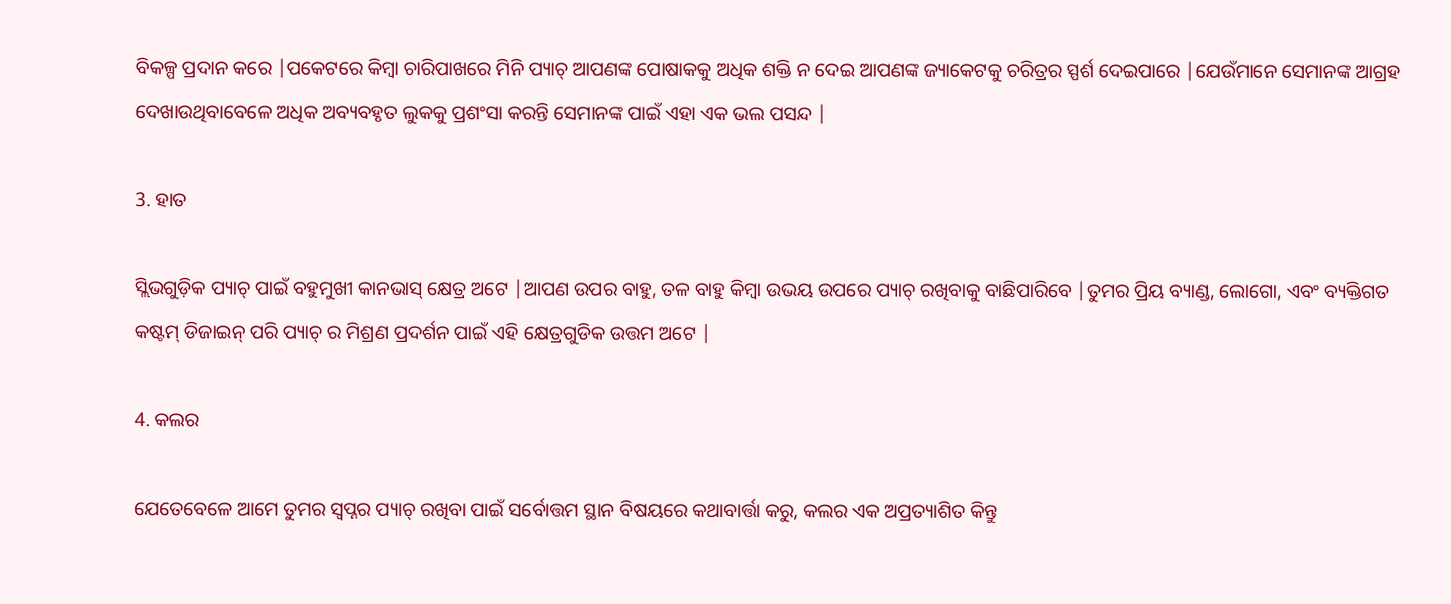ବିକଳ୍ପ ପ୍ରଦାନ କରେ |ପକେଟରେ କିମ୍ବା ଚାରିପାଖରେ ମିନି ପ୍ୟାଚ୍ ଆପଣଙ୍କ ପୋଷାକକୁ ଅଧିକ ଶକ୍ତି ନ ଦେଇ ଆପଣଙ୍କ ଜ୍ୟାକେଟକୁ ଚରିତ୍ରର ସ୍ପର୍ଶ ଦେଇପାରେ |ଯେଉଁମାନେ ସେମାନଙ୍କ ଆଗ୍ରହ ଦେଖାଉଥିବାବେଳେ ଅଧିକ ଅବ୍ୟବହୃତ ଲୁକକୁ ପ୍ରଶଂସା କରନ୍ତି ସେମାନଙ୍କ ପାଇଁ ଏହା ଏକ ଭଲ ପସନ୍ଦ |

3. ହାତ

ସ୍ଲିଭଗୁଡ଼ିକ ପ୍ୟାଚ୍ ପାଇଁ ବହୁମୁଖୀ କାନଭାସ୍ କ୍ଷେତ୍ର ଅଟେ |ଆପଣ ଉପର ବାହୁ, ତଳ ବାହୁ କିମ୍ବା ଉଭୟ ଉପରେ ପ୍ୟାଚ୍ ରଖିବାକୁ ବାଛିପାରିବେ |ତୁମର ପ୍ରିୟ ବ୍ୟାଣ୍ଡ, ଲୋଗୋ, ଏବଂ ବ୍ୟକ୍ତିଗତ କଷ୍ଟମ୍ ଡିଜାଇନ୍ ପରି ପ୍ୟାଚ୍ ର ମିଶ୍ରଣ ପ୍ରଦର୍ଶନ ପାଇଁ ଏହି କ୍ଷେତ୍ରଗୁଡିକ ଉତ୍ତମ ଅଟେ |

4. କଲର

ଯେତେବେଳେ ଆମେ ତୁମର ସ୍ୱପ୍ନର ପ୍ୟାଚ୍ ରଖିବା ପାଇଁ ସର୍ବୋତ୍ତମ ସ୍ଥାନ ବିଷୟରେ କଥାବାର୍ତ୍ତା କରୁ, କଲର ଏକ ଅପ୍ରତ୍ୟାଶିତ କିନ୍ତୁ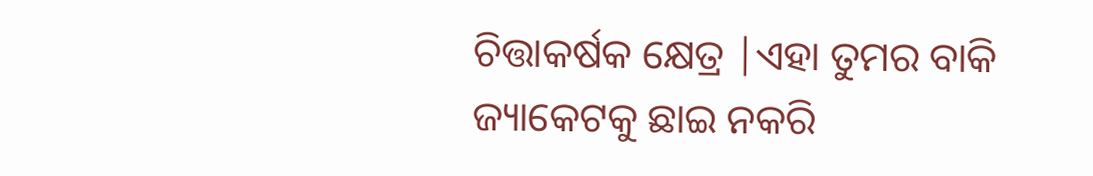ଚିତ୍ତାକର୍ଷକ କ୍ଷେତ୍ର |ଏହା ତୁମର ବାକି ଜ୍ୟାକେଟକୁ ଛାଇ ନକରି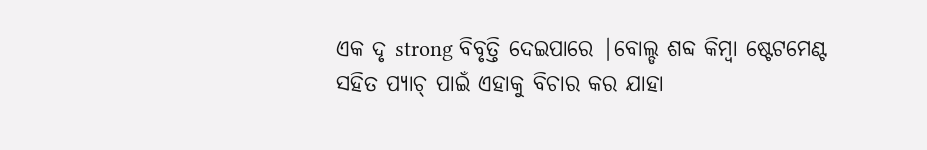ଏକ ଦୃ strong ବିବୃତ୍ତି ଦେଇପାରେ |ବୋଲ୍ଡ ଶବ୍ଦ କିମ୍ବା ଷ୍ଟେଟମେଣ୍ଟ ସହିତ ପ୍ୟାଚ୍ ପାଇଁ ଏହାକୁ ବିଚାର କର ଯାହା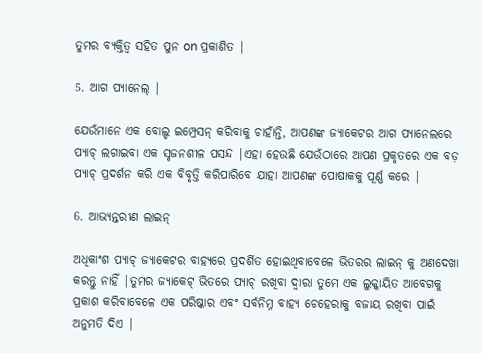ତୁମର ବ୍ୟକ୍ତିତ୍ୱ ସହିତ ପୁନ on ପ୍ରକାଶିତ |

5. ଆଗ ପ୍ୟାନେଲ୍ |

ଯେଉଁମାନେ ଏକ ବୋଲ୍ଡ ଇମ୍ପ୍ରେସନ୍ କରିବାକୁ ଚାହାଁନ୍ତି, ଆପଣଙ୍କ ଜ୍ୟାକେଟର ଆଗ ପ୍ୟାନେଲରେ ପ୍ୟାଚ୍ ଲଗାଇବା ଏକ ସୃଜନଶୀଳ ପସନ୍ଦ |ଏହା ହେଉଛି ଯେଉଁଠାରେ ଆପଣ ପ୍ରକୃତରେ ଏକ ବଡ଼ ପ୍ୟାଚ୍ ପ୍ରଦର୍ଶନ କରି ଏକ ବିବୃତ୍ତି କରିପାରିବେ ଯାହା ଆପଣଙ୍କ ପୋଷାକକୁ ପୂର୍ଣ୍ଣ କରେ |

6. ଆଭ୍ୟନ୍ତରୀଣ ଲାଇନ୍

ଅଧିକାଂଶ ପ୍ୟାଚ୍ ଜ୍ୟାକେଟର ବାହ୍ୟରେ ପ୍ରଦର୍ଶିତ ହୋଇଥିବାବେଳେ ଭିତରର ଲାଇନ୍ କୁ ଅଣଦେଖା କରନ୍ତୁ ନାହିଁ |ତୁମର ଜ୍ୟାକେଟ୍ ଭିତରେ ପ୍ୟାଚ୍ ରଖିବା ଦ୍ୱାରା ତୁମେ ଏକ ଲୁକ୍କାୟିତ ଆବେଗକୁ ପ୍ରକାଶ କରିବାବେଳେ ଏକ ପରିଷ୍କାର ଏବଂ ସର୍ବନିମ୍ନ ବାହ୍ୟ ଚେହେରାକୁ ବଜାୟ ରଖିବା ପାଇଁ ଅନୁମତି ଦିଏ |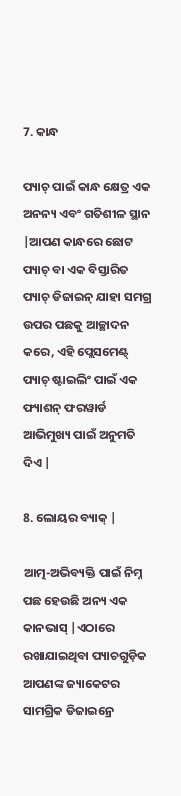7. କାନ୍ଧ

ପ୍ୟାଚ୍ ପାଇଁ କାନ୍ଧ କ୍ଷେତ୍ର ଏକ ଅନନ୍ୟ ଏବଂ ଗତିଶୀଳ ସ୍ଥାନ |ଆପଣ କାନ୍ଧରେ ଛୋଟ ପ୍ୟାଚ୍ ବା ଏକ ବିସ୍ତାରିତ ପ୍ୟାଚ୍ ଡିଜାଇନ୍ ଯାହା ସମଗ୍ର ଉପର ପଛକୁ ଆଚ୍ଛାଦନ କରେ, ଏହି ପ୍ଲେସମେଣ୍ଟ୍ ପ୍ୟାଚ୍ ଷ୍ଟାଇଲିଂ ପାଇଁ ଏକ ଫ୍ୟାଶନ୍ ଫରୱାର୍ଡ ଆଭିମୁଖ୍ୟ ପାଇଁ ଅନୁମତି ଦିଏ |

8. ଲୋୟର ବ୍ୟାକ୍ |

ଆତ୍ମ-ଅଭିବ୍ୟକ୍ତି ପାଇଁ ନିମ୍ନ ପଛ ହେଉଛି ଅନ୍ୟ ଏକ କାନଭାସ୍ |ଏଠାରେ ରଖାଯାଇଥିବା ପ୍ୟାଚଗୁଡ଼ିକ ଆପଣଙ୍କ ଜ୍ୟାକେଟର ସାମଗ୍ରିକ ଡିଜାଇନ୍ରେ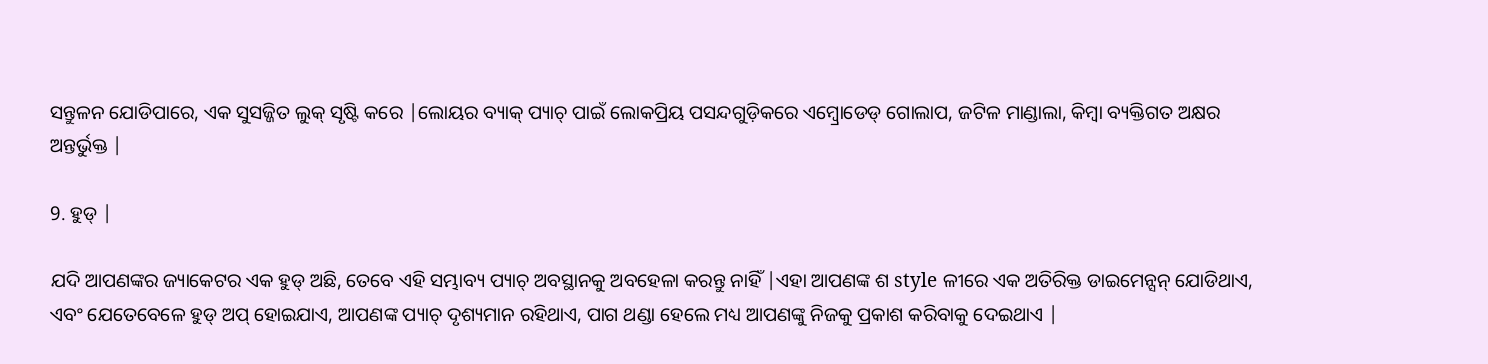ସନ୍ତୁଳନ ଯୋଡିପାରେ, ଏକ ସୁସଜ୍ଜିତ ଲୁକ୍ ସୃଷ୍ଟି କରେ |ଲୋୟର ବ୍ୟାକ୍ ପ୍ୟାଚ୍ ପାଇଁ ଲୋକପ୍ରିୟ ପସନ୍ଦଗୁଡ଼ିକରେ ଏମ୍ବ୍ରୋଡେଡ୍ ଗୋଲାପ, ଜଟିଳ ମାଣ୍ଡାଲା, କିମ୍ବା ବ୍ୟକ୍ତିଗତ ଅକ୍ଷର ଅନ୍ତର୍ଭୁକ୍ତ |

9. ହୁଡ୍ |

ଯଦି ଆପଣଙ୍କର ଜ୍ୟାକେଟର ଏକ ହୁଡ୍ ଅଛି, ତେବେ ଏହି ସମ୍ଭାବ୍ୟ ପ୍ୟାଚ୍ ଅବସ୍ଥାନକୁ ଅବହେଳା କରନ୍ତୁ ନାହିଁ |ଏହା ଆପଣଙ୍କ ଶ style ଳୀରେ ଏକ ଅତିରିକ୍ତ ଡାଇମେନ୍ସନ୍ ଯୋଡିଥାଏ, ଏବଂ ଯେତେବେଳେ ହୁଡ୍ ଅପ୍ ହୋଇଯାଏ, ଆପଣଙ୍କ ପ୍ୟାଚ୍ ଦୃଶ୍ୟମାନ ରହିଥାଏ, ପାଗ ଥଣ୍ଡା ହେଲେ ମଧ୍ୟ ଆପଣଙ୍କୁ ନିଜକୁ ପ୍ରକାଶ କରିବାକୁ ଦେଇଥାଏ |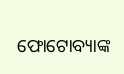ଫୋଟୋବ୍ୟାଙ୍କ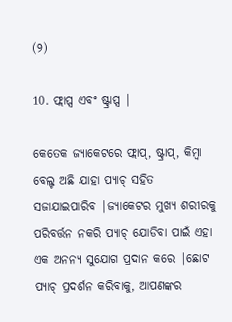(୨)

10. ଫ୍ଲାପ୍ସ ଏବଂ ଷ୍ଟ୍ରାପ୍ସ |

କେତେକ ଜ୍ୟାକେଟରେ ଫ୍ଲାପ୍, ଷ୍ଟ୍ରାପ୍, କିମ୍ବା ବେଲ୍ଟ ଅଛି ଯାହା ପ୍ୟାଚ୍ ସହିତ ସଜାଯାଇପାରିବ |ଜ୍ୟାକେଟର ମୁଖ୍ୟ ଶରୀରକୁ ପରିବର୍ତ୍ତନ ନକରି ପ୍ୟାଚ୍ ଯୋଡିବା ପାଇଁ ଏହା ଏକ ଅନନ୍ୟ ସୁଯୋଗ ପ୍ରଦାନ କରେ |ଛୋଟ ପ୍ୟାଚ୍ ପ୍ରଦର୍ଶନ କରିବାକୁ, ଆପଣଙ୍କର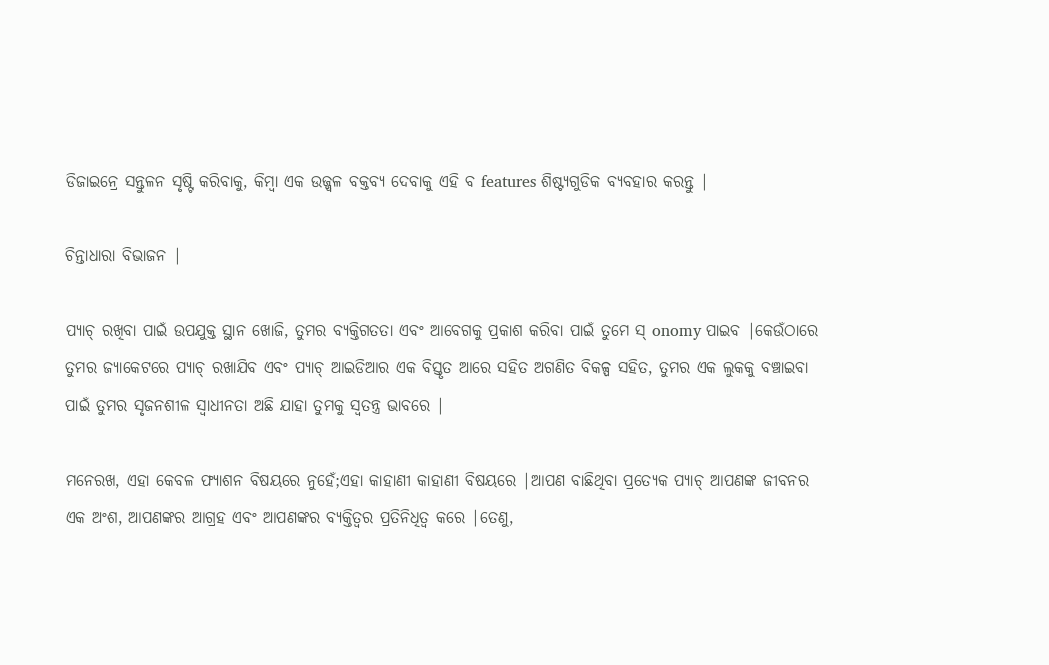ଡିଜାଇନ୍ରେ ସନ୍ତୁଳନ ସୃଷ୍ଟି କରିବାକୁ, କିମ୍ବା ଏକ ଉଜ୍ଜ୍ୱଳ ବକ୍ତବ୍ୟ ଦେବାକୁ ଏହି ବ features ଶିଷ୍ଟ୍ୟଗୁଡିକ ବ୍ୟବହାର କରନ୍ତୁ |

ଚିନ୍ତାଧାରା ବିଭାଜନ |

ପ୍ୟାଚ୍ ରଖିବା ପାଇଁ ଉପଯୁକ୍ତ ସ୍ଥାନ ଖୋଜି, ତୁମର ବ୍ୟକ୍ତିଗତତା ଏବଂ ଆବେଗକୁ ପ୍ରକାଶ କରିବା ପାଇଁ ତୁମେ ସ୍ onomy ପାଇବ |କେଉଁଠାରେ ତୁମର ଜ୍ୟାକେଟରେ ପ୍ୟାଚ୍ ରଖାଯିବ ଏବଂ ପ୍ୟାଚ୍ ଆଇଡିଆର ଏକ ବିସ୍ତୃତ ଆରେ ସହିତ ଅଗଣିତ ବିକଳ୍ପ ସହିତ, ତୁମର ଏକ ଲୁକକୁ ବଞ୍ଚାଇବା ପାଇଁ ତୁମର ସୃଜନଶୀଳ ସ୍ୱାଧୀନତା ଅଛି ଯାହା ତୁମକୁ ସ୍ୱତନ୍ତ୍ର ଭାବରେ |

ମନେରଖ, ଏହା କେବଳ ଫ୍ୟାଶନ ବିଷୟରେ ନୁହେଁ;ଏହା କାହାଣୀ କାହାଣୀ ବିଷୟରେ |ଆପଣ ବାଛିଥିବା ପ୍ରତ୍ୟେକ ପ୍ୟାଚ୍ ଆପଣଙ୍କ ଜୀବନର ଏକ ଅଂଶ, ଆପଣଙ୍କର ଆଗ୍ରହ ଏବଂ ଆପଣଙ୍କର ବ୍ୟକ୍ତିତ୍ୱର ପ୍ରତିନିଧିତ୍ୱ କରେ |ତେଣୁ,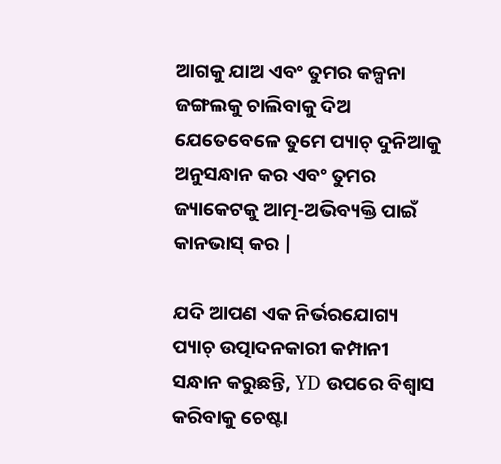ଆଗକୁ ଯାଅ ଏବଂ ତୁମର କଳ୍ପନା ଜଙ୍ଗଲକୁ ଚାଲିବାକୁ ଦିଅ ଯେତେବେଳେ ତୁମେ ପ୍ୟାଚ୍ ଦୁନିଆକୁ ଅନୁସନ୍ଧାନ କର ଏବଂ ତୁମର ଜ୍ୟାକେଟକୁ ଆତ୍ମ-ଅଭିବ୍ୟକ୍ତି ପାଇଁ କାନଭାସ୍ କର |

ଯଦି ଆପଣ ଏକ ନିର୍ଭରଯୋଗ୍ୟ ପ୍ୟାଚ୍ ଉତ୍ପାଦନକାରୀ କମ୍ପାନୀ ସନ୍ଧାନ କରୁଛନ୍ତି, YD ଉପରେ ବିଶ୍ୱାସ କରିବାକୁ ଚେଷ୍ଟା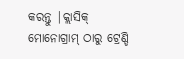କରନ୍ତୁ |କ୍ଲାସିକ୍ ମୋନୋଗ୍ରାମ୍ ଠାରୁ ଟ୍ରେଣ୍ଡି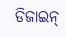ଡିଜାଇନ୍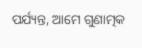ପର୍ଯ୍ୟନ୍ତ, ଆମେ ଗୁଣାତ୍ମକ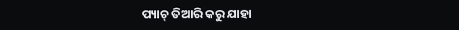ପ୍ୟାଚ୍ ତିଆରି କରୁ ଯାହା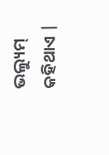ଭଲ୍ୟୁମ୍ କହିଥାଏ |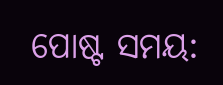ପୋଷ୍ଟ ସମୟ: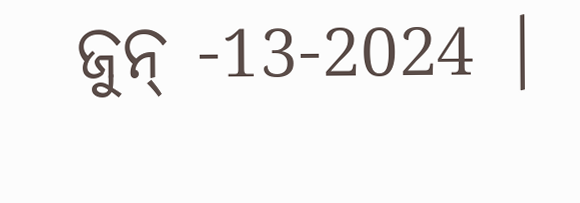ଜୁନ୍ -13-2024 |